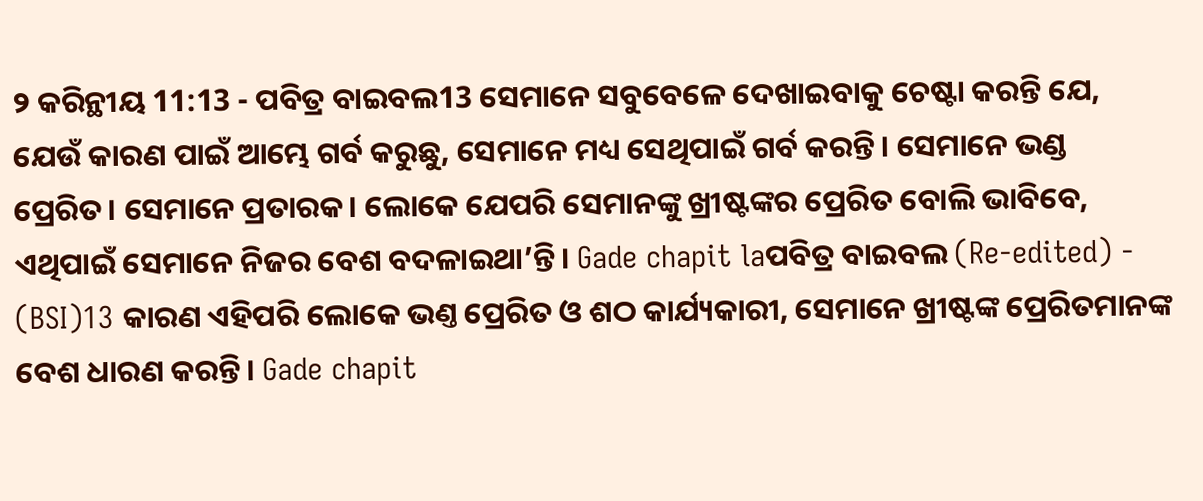୨ କରିନ୍ଥୀୟ 11:13 - ପବିତ୍ର ବାଇବଲ13 ସେମାନେ ସବୁବେଳେ ଦେଖାଇବାକୁ ଚେଷ୍ଟା କରନ୍ତି ଯେ, ଯେଉଁ କାରଣ ପାଇଁ ଆମ୍ଭେ ଗର୍ବ କରୁଛୁ, ସେମାନେ ମଧ୍ୟ ସେଥିପାଇଁ ଗର୍ବ କରନ୍ତି। ସେମାନେ ଭଣ୍ଡ ପ୍ରେରିତ। ସେମାନେ ପ୍ରତାରକ। ଲୋକେ ଯେପରି ସେମାନଙ୍କୁ ଖ୍ରୀଷ୍ଟଙ୍କର ପ୍ରେରିତ ବୋଲି ଭାବିବେ, ଏଥିପାଇଁ ସେମାନେ ନିଜର ବେଶ ବଦଳାଇଥା’ନ୍ତି। Gade chapit laପବିତ୍ର ବାଇବଲ (Re-edited) - (BSI)13 କାରଣ ଏହିପରି ଲୋକେ ଭଣ୍ତ ପ୍ରେରିତ ଓ ଶଠ କାର୍ଯ୍ୟକାରୀ, ସେମାନେ ଖ୍ରୀଷ୍ଟଙ୍କ ପ୍ରେରିତମାନଙ୍କ ବେଶ ଧାରଣ କରନ୍ତି। Gade chapit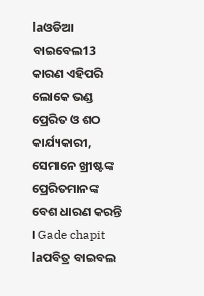laଓଡିଆ ବାଇବେଲ13 କାରଣ ଏହିପରି ଲୋକେ ଭଣ୍ଡ ପ୍ରେରିତ ଓ ଶଠ କାର୍ଯ୍ୟକାରୀ, ସେମାନେ ଖ୍ରୀଷ୍ଟଙ୍କ ପ୍ରେରିତମାନଙ୍କ ବେଶ ଧାରଣ କରନ୍ତି । Gade chapit laପବିତ୍ର ବାଇବଲ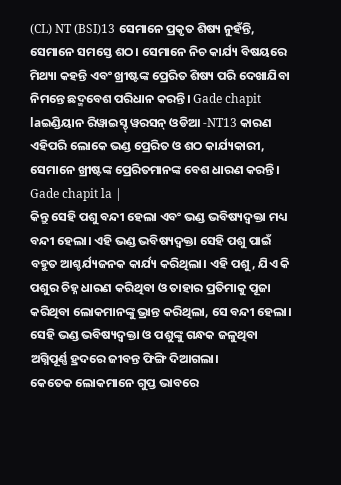(CL) NT (BSI)13 ସେମାନେ ପ୍ରକୃତ ଶିଷ୍ୟ ନୁହଁନ୍ତି, ସେମାନେ ସମସ୍ତେ ଶଠ। ସେମାନେ ନିଚ କାର୍ଯ୍ୟ ବିଷୟରେ ମିଥ୍ୟା କହନ୍ତି ଏବଂ ଖ୍ରୀଷ୍ଟଙ୍କ ପ୍ରେରିତ ଶିଷ୍ୟ ପରି ଦେଖାଯିବା ନିମନ୍ତେ ଛଦ୍ମବେଶ ପରିଧାନ କରନ୍ତି। Gade chapit laଇଣ୍ଡିୟାନ ରିୱାଇସ୍ଡ୍ ୱରସନ୍ ଓଡିଆ -NT13 କାରଣ ଏହିପରି ଲୋକେ ଭଣ୍ଡ ପ୍ରେରିତ ଓ ଶଠ କାର୍ଯ୍ୟକାରୀ, ସେମାନେ ଖ୍ରୀଷ୍ଟଙ୍କ ପ୍ରେରିତମାନଙ୍କ ବେଶ ଧାରଣ କରନ୍ତି। Gade chapit la |
କିନ୍ତୁ ସେହି ପଶୁ ବନ୍ଦୀ ହେଲା ଏବଂ ଭଣ୍ଡ ଭବିଷ୍ୟଦ୍ବକ୍ତା ମଧ୍ୟ ବନ୍ଦୀ ହେଲା। ଏହି ଭଣ୍ଡ ଭବିଷ୍ୟଦ୍ବକ୍ତା ସେହି ପଶୁ ପାଇଁ ବହୁତ ଆଶ୍ଚର୍ଯ୍ୟଜନକ କାର୍ଯ୍ୟ କରିଥିଲା। ଏହି ପଶୁ, ଯିଏ କି ପଶୁର ଚିହ୍ନ ଧାରଣ କରିଥିବା ଓ ତାହାର ପ୍ରତିମାକୁ ପୂଜା କରିଥିବା ଲୋକମାନଙ୍କୁ ଭ୍ରାନ୍ତ କରିଥିଲା, ସେ ବନ୍ଦୀ ହେଲା। ସେହି ଭଣ୍ଡ ଭବିଷ୍ୟଦ୍ବକ୍ତା ଓ ପଶୁଙ୍କୁ ଗନ୍ଧକ ଜଳୁଥିବା ଅଗ୍ନିପୂର୍ଣ୍ଣ ହ୍ରଦରେ ଜୀବନ୍ତ ଫିଙ୍ଗି ଦିଆଗଲା।
କେତେକ ଲୋକମାନେ ଗୁପ୍ତ ଭାବରେ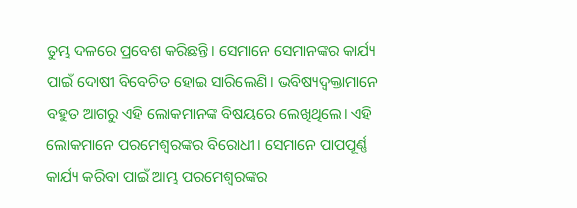ତୁମ୍ଭ ଦଳରେ ପ୍ରବେଶ କରିଛନ୍ତି। ସେମାନେ ସେମାନଙ୍କର କାର୍ଯ୍ୟ ପାଇଁ ଦୋଷୀ ବିବେଚିତ ହୋଇ ସାରିଲେଣି। ଭବିଷ୍ୟଦ୍ବକ୍ତାମାନେ ବହୁତ ଆଗରୁ ଏହି ଲୋକମାନଙ୍କ ବିଷୟରେ ଲେଖିଥିଲେ। ଏହି ଲୋକମାନେ ପରମେଶ୍ୱରଙ୍କର ବିରୋଧୀ। ସେମାନେ ପାପପୂର୍ଣ୍ଣ କାର୍ଯ୍ୟ କରିବା ପାଇଁ ଆମ୍ଭ ପରମେଶ୍ୱରଙ୍କର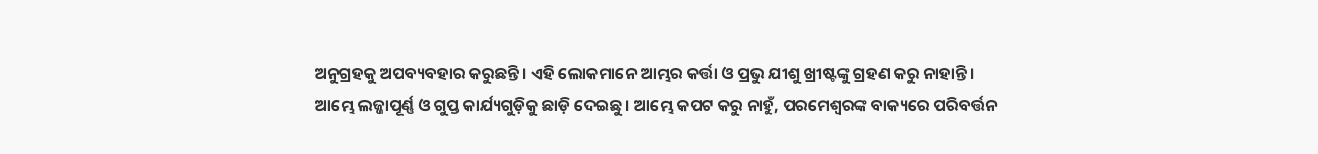ଅନୁଗ୍ରହକୁ ଅପବ୍ୟବହାର କରୁଛନ୍ତି। ଏହି ଲୋକମାନେ ଆମ୍ଭର କର୍ତ୍ତା ଓ ପ୍ରଭୁ ଯୀଶୁ ଖ୍ରୀଷ୍ଟଙ୍କୁ ଗ୍ରହଣ କରୁ ନାହାନ୍ତି।
ଆମ୍ଭେ ଲଜ୍ଜାପୂର୍ଣ୍ଣ ଓ ଗୁପ୍ତ କାର୍ଯ୍ୟଗୁଡ଼ିକୁ ଛାଡ଼ି ଦେଇଛୁ। ଆମ୍ଭେ କପଟ କରୁ ନାହୁଁ, ପରମେଶ୍ୱରଙ୍କ ବାକ୍ୟରେ ପରିବର୍ତ୍ତନ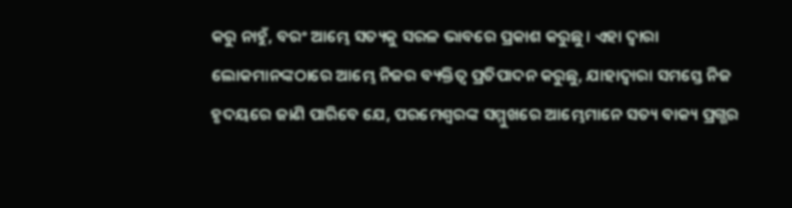କରୁ ନାହୁଁ, ବରଂ ଆମ୍ଭେ ସତ୍ୟକୁ ସରଳ ଭାବରେ ପ୍ରକାଶ କରୁଛୁ। ଏହା ଦ୍ୱାରା ଲୋକମାନଙ୍କଠାରେ ଆମ୍ଭେ ନିଜର ବ୍ୟକ୍ତିତ୍ୱ ପ୍ରତିପାଦନ କରୁଛୁ, ଯାହାଦ୍ୱାରା ସମସ୍ତେ ନିଜ ହୃଦୟରେ ଜାଣି ପାରିବେ ଯେ, ପରମେଶ୍ୱରଙ୍କ ସମ୍ମୁଖରେ ଆମ୍ଭେମାନେ ସତ୍ୟ ବାକ୍ୟ ପ୍ରଗ୍ଭର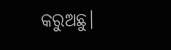କରୁଅଛୁ।